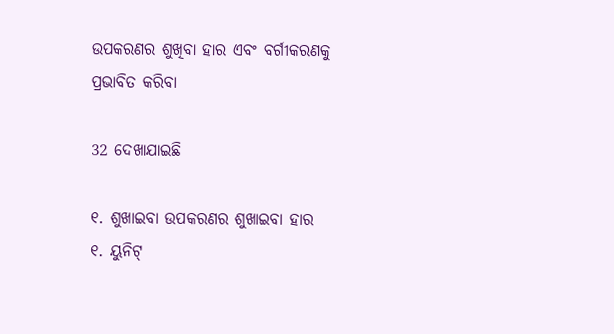ଉପକରଣର ଶୁଖିବା ହାର ଏବଂ ବର୍ଗୀକରଣକୁ ପ୍ରଭାବିତ କରିବା

32 ଦେଖାଯାଇଛି

୧. ଶୁଖାଇବା ଉପକରଣର ଶୁଖାଇବା ହାର
୧. ୟୁନିଟ୍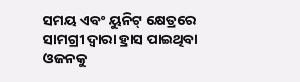ସମୟ ଏବଂ ୟୁନିଟ୍ କ୍ଷେତ୍ରରେ ସାମଗ୍ରୀ ଦ୍ୱାରା ହ୍ରାସ ପାଇଥିବା ଓଜନକୁ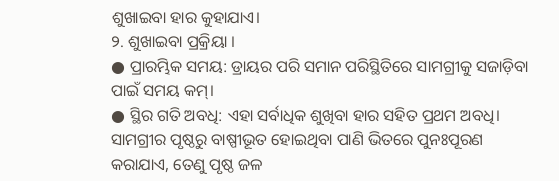ଶୁଖାଇବା ହାର କୁହାଯାଏ।
୨. ଶୁଖାଇବା ପ୍ରକ୍ରିୟା ।
● ପ୍ରାରମ୍ଭିକ ସମୟ: ଡ୍ରାୟର ପରି ସମାନ ପରିସ୍ଥିତିରେ ସାମଗ୍ରୀକୁ ସଜାଡ଼ିବା ପାଇଁ ସମୟ କମ୍।
● ସ୍ଥିର ଗତି ଅବଧି: ଏହା ସର୍ବାଧିକ ଶୁଖିବା ହାର ସହିତ ପ୍ରଥମ ଅବଧି। ସାମଗ୍ରୀର ପୃଷ୍ଠରୁ ବାଷ୍ପୀଭୂତ ହୋଇଥିବା ପାଣି ଭିତରେ ପୁନଃପୂରଣ କରାଯାଏ, ତେଣୁ ପୃଷ୍ଠ ଜଳ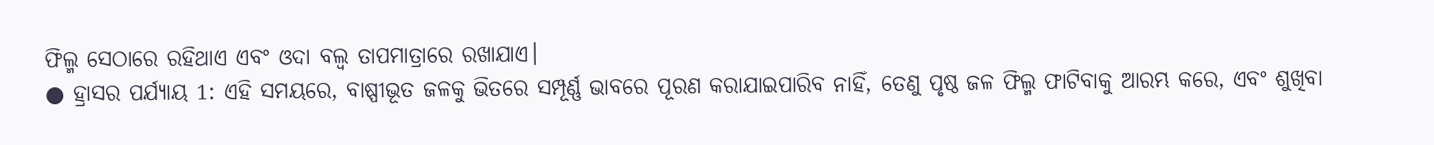ଫିଲ୍ମ ସେଠାରେ ରହିଥାଏ ଏବଂ ଓଦା ବଲ୍ବ ତାପମାତ୍ରାରେ ରଖାଯାଏ।
● ହ୍ରାସର ପର୍ଯ୍ୟାୟ 1: ଏହି ସମୟରେ, ବାଷ୍ପୀଭୂତ ଜଳକୁ ଭିତରେ ସମ୍ପୂର୍ଣ୍ଣ ଭାବରେ ପୂରଣ କରାଯାଇପାରିବ ନାହିଁ, ତେଣୁ ପୃଷ୍ଠ ଜଳ ଫିଲ୍ମ ଫାଟିବାକୁ ଆରମ୍ଭ କରେ, ଏବଂ ଶୁଖିବା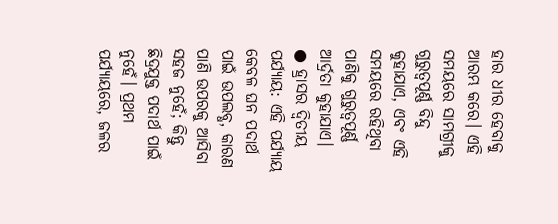ହାର ଧୀର ହେବାକୁ ଆରମ୍ଭ କରେ। ଏହି ସମୟରେ ସାମଗ୍ରୀକୁ ଗୁରୁତ୍ୱପୂର୍ଣ୍ଣ ବିନ୍ଦୁ କୁହାଯାଏ, ଏବଂ ଏହି ସମୟରେ ରହିଥିବା ପାଣିକୁ ଗୁରୁତ୍ୱପୂର୍ଣ୍ଣ ଆର୍ଦ୍ରତା କୁହାଯାଏ।
● ହ୍ରାସର ଦ୍ୱିତୀୟ ପର୍ଯ୍ୟାୟ: ଏହି ପର୍ଯ୍ୟାୟ କେବଳ ଘନ ପଦାର୍ଥ ପାଇଁ ଉପଲବ୍ଧ, କାରଣ ପାଣି ଉପରକୁ ଆସିବା ସହଜ ନୁହେଁ; କିନ୍ତୁ ଛିଦ୍ରଯୁକ୍ତ ପଦାର୍ଥ ପାଇଁ ନୁହେଁ। ପ୍ରଥମ ପର୍ଯ୍ୟାୟରେ, ଜଳର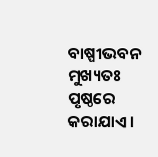ବାଷ୍ପୀଭବନ ମୁଖ୍ୟତଃ ପୃଷ୍ଠରେ କରାଯାଏ।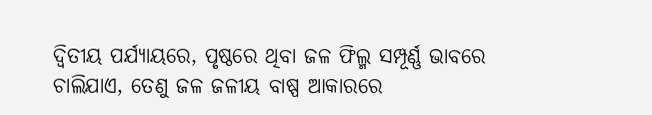ଦ୍ୱିତୀୟ ପର୍ଯ୍ୟାୟରେ, ପୃଷ୍ଠରେ ଥିବା ଜଳ ଫିଲ୍ମ ସମ୍ପୂର୍ଣ୍ଣ ଭାବରେ ଚାଲିଯାଏ, ତେଣୁ ଜଳ ଜଳୀୟ ବାଷ୍ପ ଆକାରରେ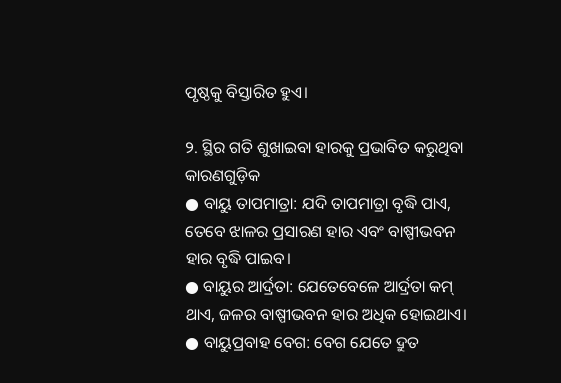ପୃଷ୍ଠକୁ ବିସ୍ତାରିତ ହୁଏ।

୨. ସ୍ଥିର ଗତି ଶୁଖାଇବା ହାରକୁ ପ୍ରଭାବିତ କରୁଥିବା କାରଣଗୁଡ଼ିକ
● ବାୟୁ ତାପମାତ୍ରା: ଯଦି ତାପମାତ୍ରା ବୃଦ୍ଧି ପାଏ, ତେବେ ଝାଳର ପ୍ରସାରଣ ହାର ଏବଂ ବାଷ୍ପୀଭବନ ହାର ବୃଦ୍ଧି ପାଇବ।
● ବାୟୁର ଆର୍ଦ୍ରତା: ଯେତେବେଳେ ଆର୍ଦ୍ରତା କମ୍ ଥାଏ, ଜଳର ବାଷ୍ପୀଭବନ ହାର ଅଧିକ ହୋଇଥାଏ।
● ବାୟୁପ୍ରବାହ ବେଗ: ବେଗ ଯେତେ ଦ୍ରୁତ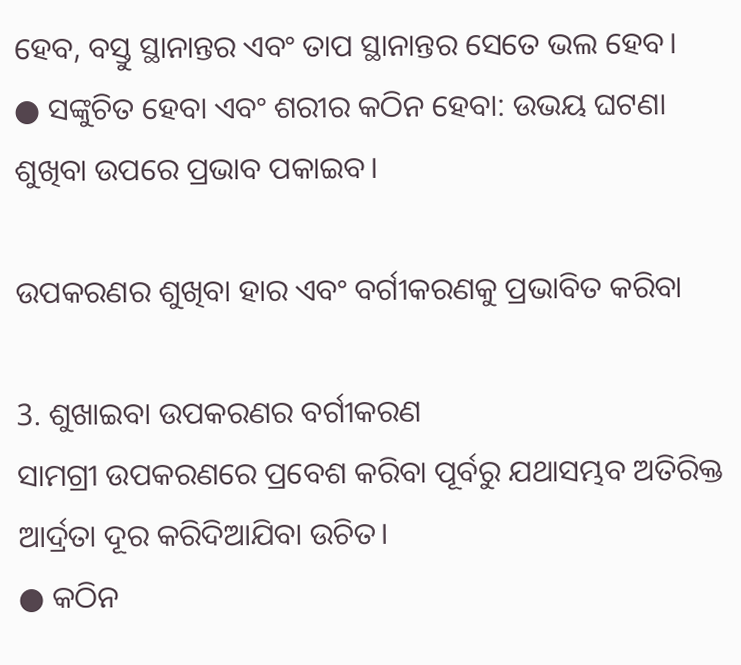ହେବ, ବସ୍ତୁ ସ୍ଥାନାନ୍ତର ଏବଂ ତାପ ସ୍ଥାନାନ୍ତର ସେତେ ଭଲ ହେବ।
● ସଙ୍କୁଚିତ ହେବା ଏବଂ ଶରୀର କଠିନ ହେବା: ଉଭୟ ଘଟଣା ଶୁଖିବା ଉପରେ ପ୍ରଭାବ ପକାଇବ।

ଉପକରଣର ଶୁଖିବା ହାର ଏବଂ ବର୍ଗୀକରଣକୁ ପ୍ରଭାବିତ କରିବା

3. ଶୁଖାଇବା ଉପକରଣର ବର୍ଗୀକରଣ
ସାମଗ୍ରୀ ଉପକରଣରେ ପ୍ରବେଶ କରିବା ପୂର୍ବରୁ ଯଥାସମ୍ଭବ ଅତିରିକ୍ତ ଆର୍ଦ୍ରତା ଦୂର କରିଦିଆଯିବା ଉଚିତ।
● କଠିନ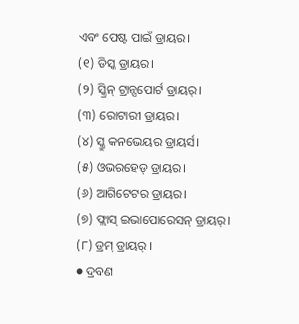ଏବଂ ପେଷ୍ଟ ପାଇଁ ଡ୍ରାୟର।
(୧) ଡିସ୍କ ଡ୍ରାୟର।
(୨) ସ୍କ୍ରିନ୍ ଟ୍ରାନ୍ସପୋର୍ଟ ଡ୍ରାୟର୍।
(୩) ରୋଟାରୀ ଡ୍ରାୟର।
(୪) ସ୍କ୍ରୁ କନଭେୟର ଡ୍ରାୟର୍ସ।
(୫) ଓଭରହେଡ୍ ଡ୍ରାୟର।
(୬) ଆଗିଟେଟର ଡ୍ରାୟର।
(୭) ଫ୍ଲାସ୍ ଇଭାପୋରେସନ୍ ଡ୍ରାୟର୍।
(୮) ଡ୍ରମ୍ ଡ୍ରାୟର୍ ।
● ଦ୍ରବଣ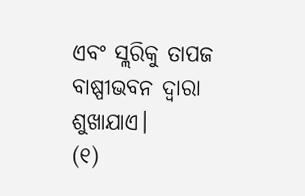ଏବଂ ସ୍ଲରିକୁ ତାପଜ ବାଷ୍ପୀଭବନ ଦ୍ୱାରା ଶୁଖାଯାଏ।
(୧)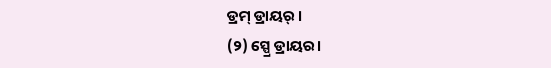ଡ୍ରମ୍ ଡ୍ରାୟର୍ ।
(୨) ସ୍ପ୍ରେ ଡ୍ରାୟର।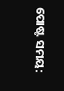ପୋଷ୍ଟ ସମୟ: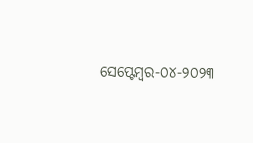ସେପ୍ଟେମ୍ବର-୦୪-୨୦୨୩